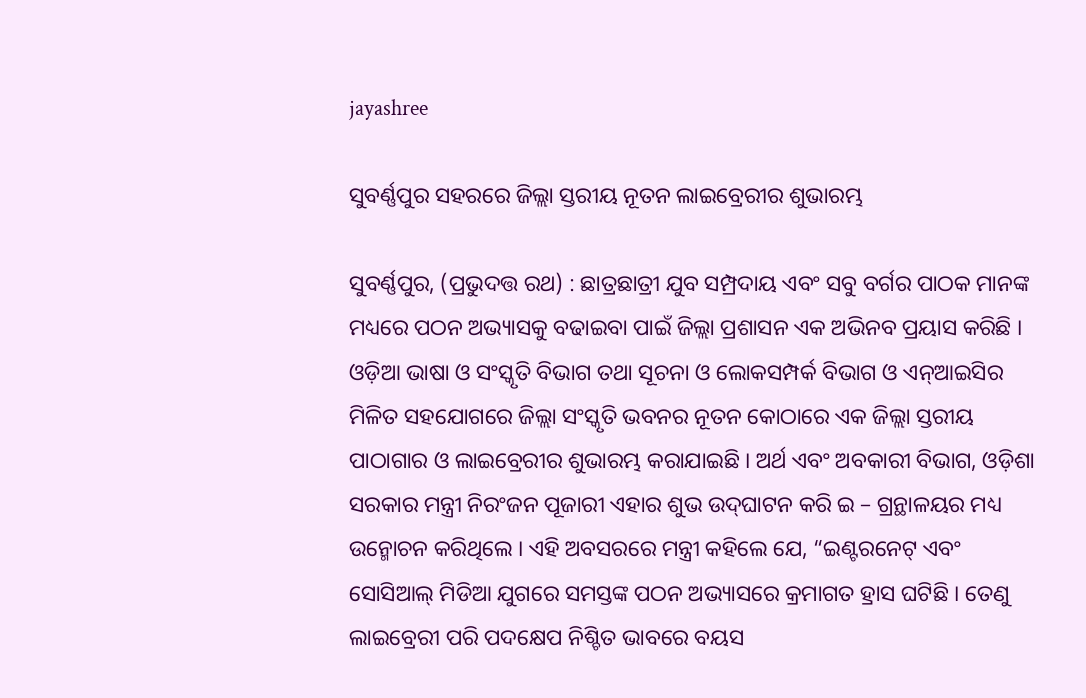jayashree

ସୁବର୍ଣ୍ଣପୁର ସହରରେ ଜିଲ୍ଲା ସ୍ତରୀୟ ନୂତନ ଲାଇବ୍ରେରୀର ଶୁଭାରମ୍ଭ

ସୁବର୍ଣ୍ଣପୁର, (ପ୍ରଭୁଦତ୍ତ ରଥ) : ଛାତ୍ରଛାତ୍ରୀ ଯୁବ ସମ୍ପ୍ରଦାୟ ଏବଂ ସବୁ ବର୍ଗର ପାଠକ ମାନଙ୍କ ମଧ୍ୟରେ ପଠନ ଅଭ୍ୟାସକୁ ବଢାଇବା ପାଇଁ ଜିଲ୍ଲା ପ୍ରଶାସନ ଏକ ଅଭିନବ ପ୍ରୟାସ କରିଛି । ଓଡ଼ିଆ ଭାଷା ଓ ସଂସ୍କୃତି ବିଭାଗ ତଥା ସୂଚନା ଓ ଲୋକସମ୍ପର୍କ ବିଭାଗ ଓ ଏନ୍‌ଆଇସିର ମିଳିତ ସହଯୋଗରେ ଜିଲ୍ଲା ସଂସ୍କୃତି ଭବନର ନୂତନ କୋଠାରେ ଏକ ଜିଲ୍ଲା ସ୍ତରୀୟ ପାଠାଗାର ଓ ଲାଇବ୍ରେରୀର ଶୁଭାରମ୍ଭ କରାଯାଇଛି । ଅର୍ଥ ଏବଂ ଅବକାରୀ ବିଭାଗ, ଓଡ଼ିଶା ସରକାର ମନ୍ତ୍ରୀ ନିରଂଜନ ପୂଜାରୀ ଏହାର ଶୁଭ ଉଦ୍‌ଘାଟନ କରି ଇ – ଗ୍ରନ୍ଥାଳୟର ମଧ୍ୟ ଉନ୍ମୋଚନ କରିଥିଲେ । ଏହି ଅବସରରେ ମନ୍ତ୍ରୀ କହିଲେ ଯେ, “ଇଣ୍ଟରନେଟ୍ ଏବଂ ସୋସିଆଲ୍ ମିଡିଆ ଯୁଗରେ ସମସ୍ତଙ୍କ ପଠନ ଅଭ୍ୟାସରେ କ୍ରମାଗତ ହ୍ରାସ ଘଟିଛି । ତେଣୁ ଲାଇବ୍ରେରୀ ପରି ପଦକ୍ଷେପ ନିଶ୍ଚିତ ଭାବରେ ବୟସ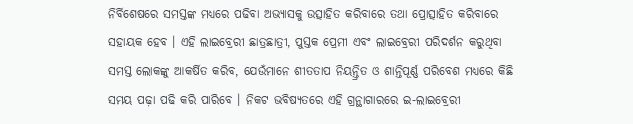ନିର୍ବିଶେଷରେ ସମସ୍ତଙ୍କ ମଧ୍ୟରେ ପଢିବା ଅଭ୍ୟାସକୁ ଉତ୍ସାହିତ କରିବାରେ ତଥା ପ୍ରୋତ୍ସାହିତ କରିବାରେ ସହାୟକ ହେବ । ଏହି ଲାଇବ୍ରେରୀ ଛାତ୍ରଛାତ୍ରୀ, ପୁସ୍ତକ ପ୍ରେମୀ ଏବଂ ଲାଇବ୍ରେରୀ ପରିଦର୍ଶନ କରୁଥିବା ସମସ୍ତ ଲୋକଙ୍କୁ ଆକର୍ଷିତ କରିବ, ଯେଉଁମାନେ ଶୀତତାପ ନିୟନ୍ତ୍ରିତ ଓ ଶାନ୍ତିପୂର୍ଣ୍ଣ ପରିବେଶ ମଧ୍ୟରେ କିଛି ସମୟ ପଢ଼ା ପଢି କରି ପାରିବେ । ନିକଟ ଭବିଷ୍ୟତରେ ଏହି ଗ୍ରନ୍ଥାଗାରରେ ଇ-ଲାଇବ୍ରେରୀ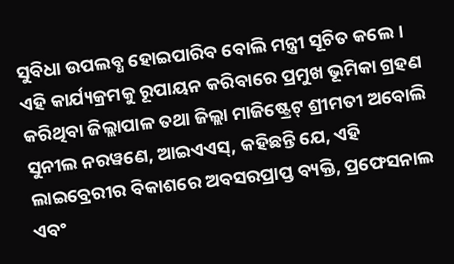ସୁବିଧା ଉପଲବ୍ଧ ହୋଇପାରିବ ବୋଲି ମନ୍ତ୍ରୀ ସୂଚିତ କଲେ । ଏହି କାର୍ଯ୍ୟକ୍ରମକୁ ରୂପାୟନ କରିବାରେ ପ୍ରମୁଖ ଭୂମିକା ଗ୍ରହଣ କରିଥିବା ଜିଲ୍ଲାପାଳ ତଥା ଜିଲ୍ଲା ମାଜିଷ୍ଟ୍ରେଟ୍ ଶ୍ରୀମତୀ ଅବୋଲି ସୁନୀଲ ନରୱଣେ, ଆଇଏଏସ୍, କହିଛନ୍ତି ଯେ, ଏହି ଲାଇବ୍ରେରୀର ବିକାଶରେ ଅବସରପ୍ରାପ୍ତ ବ୍ୟକ୍ତି, ପ୍ରଫେସନାଲ ଏବଂ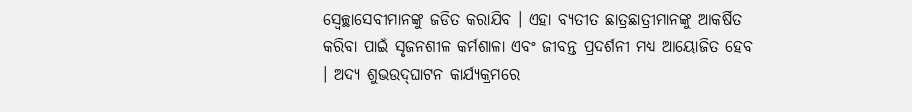ସ୍ଵେଚ୍ଛାସେବୀମାନଙ୍କୁ ଜଡିତ କରାଯିବ । ଏହା ବ୍ୟତୀତ ଛାତ୍ରଛାତ୍ରୀମାନଙ୍କୁ ଆକର୍ଷିତ କରିବା ପାଇଁ ସୃଜନଶୀଳ କର୍ମଶାଳା ଏବଂ ଜୀବନ୍ତ ପ୍ରଦର୍ଶନୀ ମଧ୍ୟ ଆୟୋଜିତ ହେବ । ଅଦ୍ୟ ଶୁଭଉଦ୍‌ଘାଟନ କାର୍ଯ୍ୟକ୍ରମରେ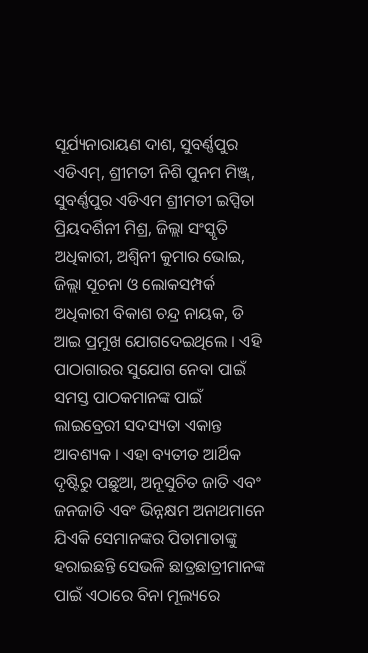ସୂର୍ଯ୍ୟନାରାୟଣ ଦାଶ, ସୁବର୍ଣ୍ଣପୁର ଏଡିଏମ୍‌, ଶ୍ରୀମତୀ ନିଶି ପୁନମ ମିଞ୍ଜ୍, ସୁବର୍ଣ୍ଣପୁର ଏଡିଏମ ଶ୍ରୀମତୀ ଇପ୍ସିତା ପ୍ରିୟଦର୍ଶିନୀ ମିଶ୍ର, ଜିଲ୍ଲା ସଂସ୍କୃତି ଅଧିକାରୀ, ଅଶ୍ଵିନୀ କୁମାର ଭୋଇ, ଜିଲ୍ଲା ସୂଚନା ଓ ଲୋକସମ୍ପର୍କ ଅଧିକାରୀ ବିକାଶ ଚନ୍ଦ୍ର ନାୟକ, ଡି ଆଇ ପ୍ରମୁଖ ଯୋଗଦେଇଥିଲେ । ଏହି ପାଠାଗାରର ସୁଯୋଗ ନେବା ପାଇଁ ସମସ୍ତ ପାଠକମାନଙ୍କ ପାଇଁ ଲାଇବ୍ରେରୀ ସଦସ୍ୟତା ଏକାନ୍ତ ଆବଶ୍ୟକ । ଏହା ବ୍ୟତୀତ ଆର୍ଥିକ ଦୃଷ୍ଟିରୁ ପଛୁଆ, ଅନୂସୁଚିତ ଜାତି ଏବଂ ଜନଜାତି ଏବଂ ଭିନ୍ନକ୍ଷମ ଅନାଥମାନେ ଯିଏକି ସେମାନଙ୍କର ପିତାମାତାଙ୍କୁ ହରାଇଛନ୍ତି ସେଭଳି ଛାତ୍ରଛାତ୍ରୀମାନଙ୍କ ପାଇଁ ଏଠାରେ ବିନା ମୂଲ୍ୟରେ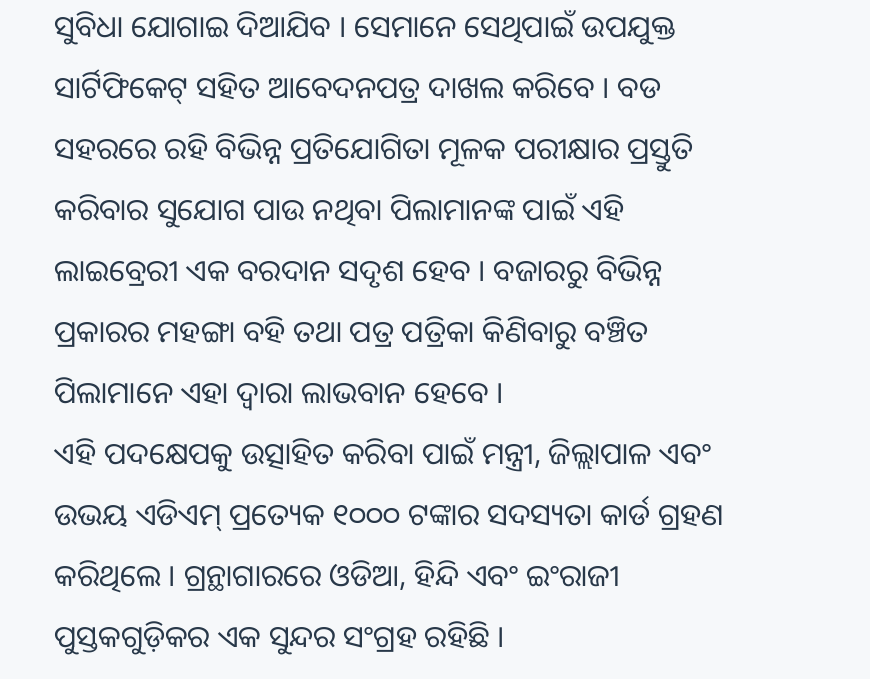ସୁବିଧା ଯୋଗାଇ ଦିଆଯିବ । ସେମାନେ ସେଥିପାଇଁ ଉପଯୁକ୍ତ ସାର୍ଟିଫିକେଟ୍ ସହିତ ଆବେଦନପତ୍ର ଦାଖଲ କରିବେ । ବଡ ସହରରେ ରହି ବିଭିନ୍ନ ପ୍ରତିଯୋଗିତା ମୂଳକ ପରୀକ୍ଷାର ପ୍ରସ୍ତୁତି କରିବାର ସୁଯୋଗ ପାଉ ନଥିବା ପିଲାମାନଙ୍କ ପାଇଁ ଏହି ଲାଇବ୍ରେରୀ ଏକ ବରଦାନ ସଦୃଶ ହେବ । ବଜାରରୁ ବିଭିନ୍ନ ପ୍ରକାରର ମହଙ୍ଗା ବହି ତଥା ପତ୍ର ପତ୍ରିକା କିଣିବାରୁ ବଞ୍ଚିତ ପିଲାମାନେ ଏହା ଦ୍ୱାରା ଲାଭବାନ ହେବେ ।
ଏହି ପଦକ୍ଷେପକୁ ଉତ୍ସାହିତ କରିବା ପାଇଁ ମନ୍ତ୍ରୀ, ଜିଲ୍ଲାପାଳ ଏବଂ ଉଭୟ ଏଡିଏମ୍ ପ୍ରତ୍ୟେକ ୧୦୦୦ ଟଙ୍କାର ସଦସ୍ୟତା କାର୍ଡ ଗ୍ରହଣ କରିଥିଲେ । ଗ୍ରନ୍ଥାଗାରରେ ଓଡିଆ, ହିନ୍ଦି ଏବଂ ଇଂରାଜୀ ପୁସ୍ତକଗୁଡ଼ିକର ଏକ ସୁନ୍ଦର ସଂଗ୍ରହ ରହିଛି ।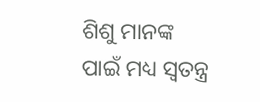ଶିଶୁ ମାନଙ୍କ ପାଇଁ ମଧ୍ୟ ସ୍ଵତନ୍ତ୍ର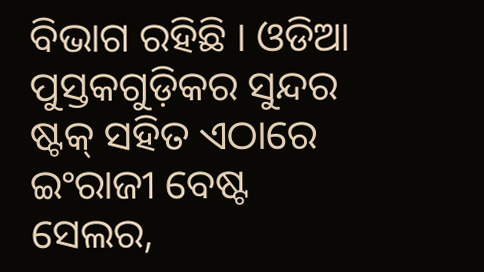ବିଭାଗ ରହିଛି । ଓଡିଆ ପୁସ୍ତକଗୁଡ଼ିକର ସୁନ୍ଦର ଷ୍ଟକ୍ ସହିତ ଏଠାରେ ଇଂରାଜୀ ବେଷ୍ଟ ସେଲର,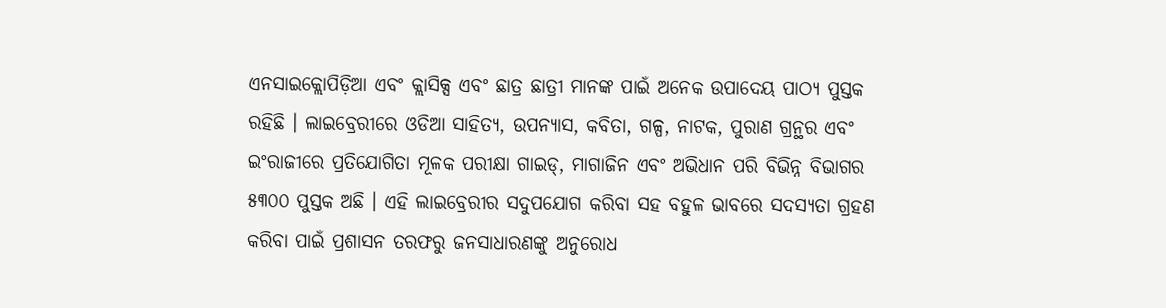ଏନସାଇକ୍ଲୋପିଡ଼ିଆ ଏବଂ କ୍ଲାସିକ୍ସ ଏବଂ ଛାତ୍ର ଛାତ୍ରୀ ମାନଙ୍କ ପାଇଁ ଅନେକ ଉପାଦେୟ ପାଠ୍ୟ ପୁସ୍ତକ ରହିଛି । ଲାଇବ୍ରେରୀରେ ଓଡିଆ ସାହିତ୍ୟ, ଉପନ୍ୟାସ, କବିତା, ଗଳ୍ପ, ନାଟକ, ପୁରାଣ ଗ୍ରନ୍ଥର ଏବଂ ଇଂରାଜୀରେ ପ୍ରତିଯୋଗିତା ମୂଳକ ପରୀକ୍ଷା ଗାଇଡ୍, ମାଗାଜିନ ଏବଂ ଅଭିଧାନ ପରି ବିଭିନ୍ନ ବିଭାଗର ୫୩୦୦ ପୁସ୍ତକ ଅଛି । ଏହି ଲାଇବ୍ରେରୀର ସଦୁପଯୋଗ କରିବା ସହ ବହୁଳ ଭାବରେ ସଦସ୍ୟତା ଗ୍ରହଣ କରିବା ପାଇଁ ପ୍ରଶାସନ ତରଫରୁ ଜନସାଧାରଣଙ୍କୁ ଅନୁରୋଧ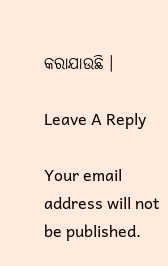କରାଯାଉଛି ।

Leave A Reply

Your email address will not be published.